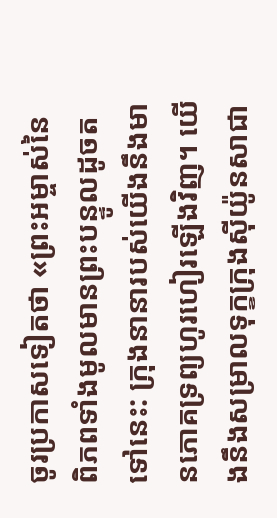ចូរប្រកាសទៀតថា «ព្រះអម្ចាស់នៃពិភពទាំងមូលមានព្រះបន្ទូលដូចតទៅនេះ: ក្រុងនានារបស់យើងនឹងមានភោគទ្រព្យហូរហៀរឡើងវិញ។ យើងនឹងសម្រាលទុក្ខក្រុងស៊ីយ៉ូនសាជា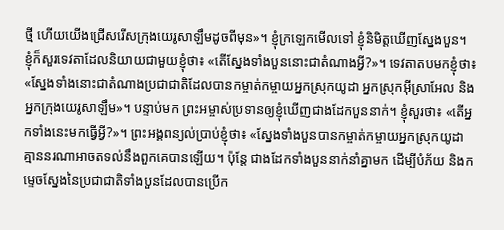ថ្មី ហើយយើងជ្រើសរើសក្រុងយេរូសាឡឹមដូចពីមុន»។ ខ្ញុំក្រឡេកមើលទៅ ខ្ញុំនិមិត្តឃើញស្នែងបួន។ ខ្ញុំក៏សួរទេវតាដែលនិយាយជាមួយខ្ញុំថា៖ «តើស្នែងទាំងបួននោះជាតំណាងអ្វី?»។ ទេវតាតបមកខ្ញុំថា៖ «ស្នែងទាំងនោះជាតំណាងប្រជាជាតិដែលបានកម្ចាត់កម្ចាយអ្នកស្រុកយូដា អ្នកស្រុកអ៊ីស្រាអែល និងអ្នកក្រុងយេរូសាឡឹម»។ បន្ទាប់មក ព្រះអម្ចាស់ប្រទានឲ្យខ្ញុំឃើញជាងដែកបួននាក់។ ខ្ញុំសួរថា៖ «តើអ្នកទាំងនេះមកធ្វើអ្វី?»។ ព្រះអង្គពន្យល់ប្រាប់ខ្ញុំថា៖ «ស្នែងទាំងបួនបានកម្ចាត់កម្ចាយអ្នកស្រុកយូដា គ្មាននរណាអាចតទល់នឹងពួកគេបានឡើយ។ ប៉ុន្តែ ជាងដែកទាំងបួននាក់នាំគ្នាមក ដើម្បីបំភ័យ និងកម្ទេចស្នែងនៃប្រជាជាតិទាំងបួនដែលបានប្រើក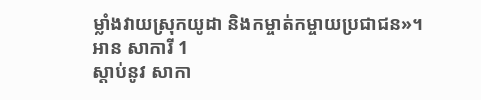ម្លាំងវាយស្រុកយូដា និងកម្ចាត់កម្ចាយប្រជាជន»។
អាន សាការី 1
ស្ដាប់នូវ សាកា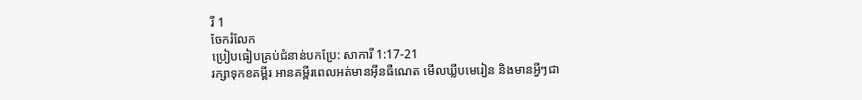រី 1
ចែករំលែក
ប្រៀបធៀបគ្រប់ជំនាន់បកប្រែ: សាការី 1:17-21
រក្សាទុកខគម្ពីរ អានគម្ពីរពេលអត់មានអ៊ីនធឺណេត មើលឃ្លីបមេរៀន និងមានអ្វីៗជា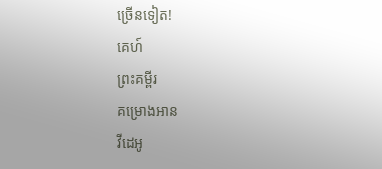ច្រើនទៀត!
គេហ៍
ព្រះគម្ពីរ
គម្រោងអាន
វីដេអូ